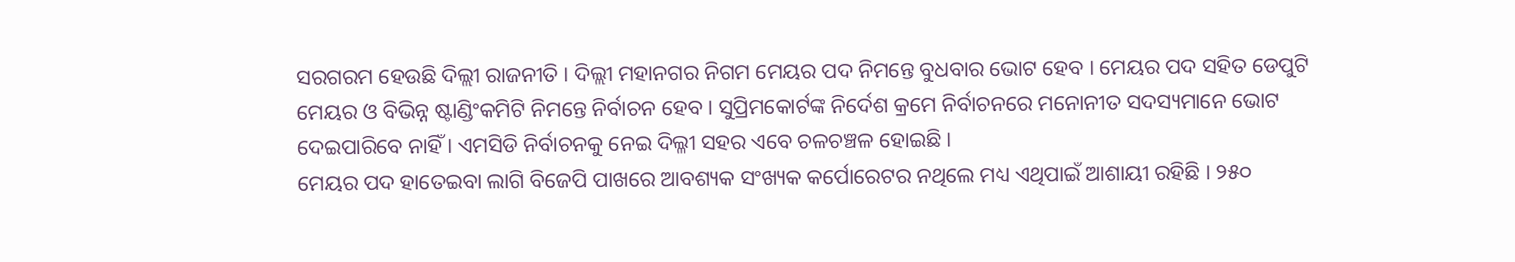ସରଗରମ ହେଉଛି ଦିଲ୍ଲୀ ରାଜନୀତି । ଦିଲ୍ଲୀ ମହାନଗର ନିଗମ ମେୟର ପଦ ନିମନ୍ତେ ବୁଧବାର ଭୋଟ ହେବ । ମେୟର ପଦ ସହିତ ଡେପୁଟି ମେୟର ଓ ବିଭିନ୍ନ ଷ୍ଟାଣ୍ଡିଂକମିଟି ନିମନ୍ତେ ନିର୍ବାଚନ ହେବ । ସୁପ୍ରିମକୋର୍ଟଙ୍କ ନିର୍ଦେଶ କ୍ରମେ ନିର୍ବାଚନରେ ମନୋନୀତ ସଦସ୍ୟମାନେ ଭୋଟ ଦେଇପାରିବେ ନାହିଁ । ଏମସିଡି ନିର୍ବାଚନକୁ ନେଇ ଦିଲ୍ଳୀ ସହର ଏବେ ଚଳଚଞ୍ଚଳ ହୋଇଛି ।
ମେୟର ପଦ ହାତେଇବା ଲାଗି ବିଜେପି ପାଖରେ ଆବଶ୍ୟକ ସଂଖ୍ୟକ କର୍ପୋରେଟର ନଥିଲେ ମଧ୍ୟ ଏଥିପାଇଁ ଆଶାୟୀ ରହିଛି । ୨୫୦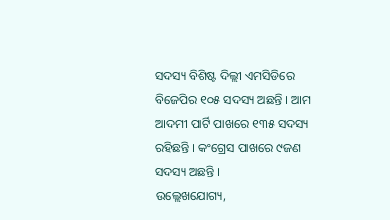ସଦସ୍ୟ ବିଶିଷ୍ଟ ଦିଲ୍ଲୀ ଏମସିଡିରେ ବିଜେପିର ୧୦୫ ସଦସ୍ୟ ଅଛନ୍ତି । ଆମ ଆଦମୀ ପାର୍ଟି ପାଖରେ ୧୩୫ ସଦସ୍ୟ ରହିଛନ୍ତି । କଂଗ୍ରେସ ପାଖରେ ୯ଜଣ ସଦସ୍ୟ ଅଛନ୍ତି ।
ଉଲ୍ଲେଖଯୋଗ୍ୟ,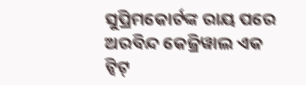ସୁପ୍ରିମକୋର୍ଟଙ୍କ ରାୟ ପରେ ଅରବିନ୍ଦ କେଜ୍ରିୱାଲ ଏକ ଟ୍ବିଟ୍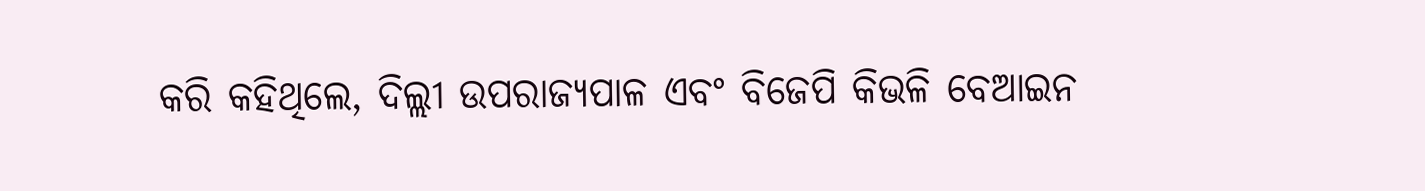କରି କହିଥିଲେ, ଦିଲ୍ଲୀ ଉପରାଜ୍ୟପାଳ ଏବଂ ବିଜେପି କିଭଳି ବେଆଇନ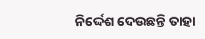ନିର୍ଦ୍ଦେଶ ଦେଉଛନ୍ତି ତାହା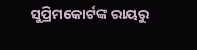ସୁପ୍ରିମକୋର୍ଟଙ୍କ ରାୟରୁ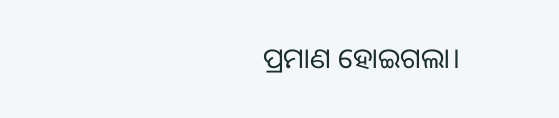ପ୍ରମାଣ ହୋଇଗଲା।